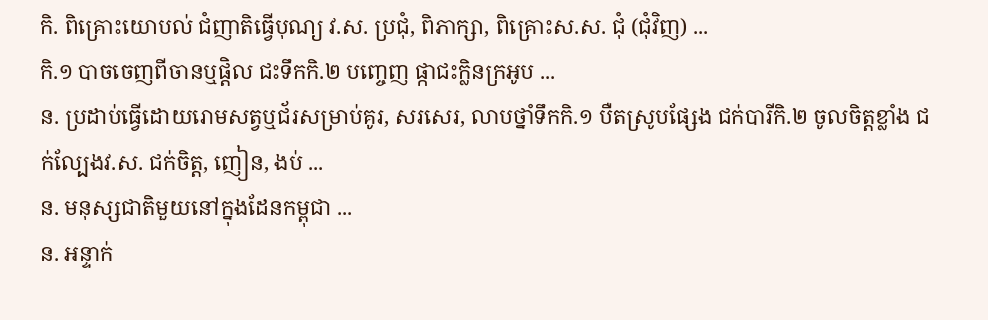កិ. ពិគ្រោះយោបល់ ជំញាតិធ្វើបុណ្យ វ.ស. ប្រជុំ, ពិភាក្សា, ពិគ្រោះស.ស. ជុំ (ជុំវិញ) ...
កិ.១ បាចចេញពីចានឬផ្តិល ជះទឹកកិ.២ បញ្ចេញ ផ្កាជះក្លិនក្រអូប ...
ន. ប្រដាប់ធ្វើដោយរោមសត្វឬជ័រសម្រាប់គូរ, សរសេរ, លាបថ្នាំទឹកកិ.១ បឺតស្រូបផ្សែង ជក់បារីកិ.២ ចូលចិត្តខ្លាំង ជក់ល្បែងវ.ស. ជក់ចិត្ត, ញៀន, ងប់ ...
ន. មនុស្សជាតិមួយនៅក្នុងដែនកម្ពុជា ...
ន. អន្ទាក់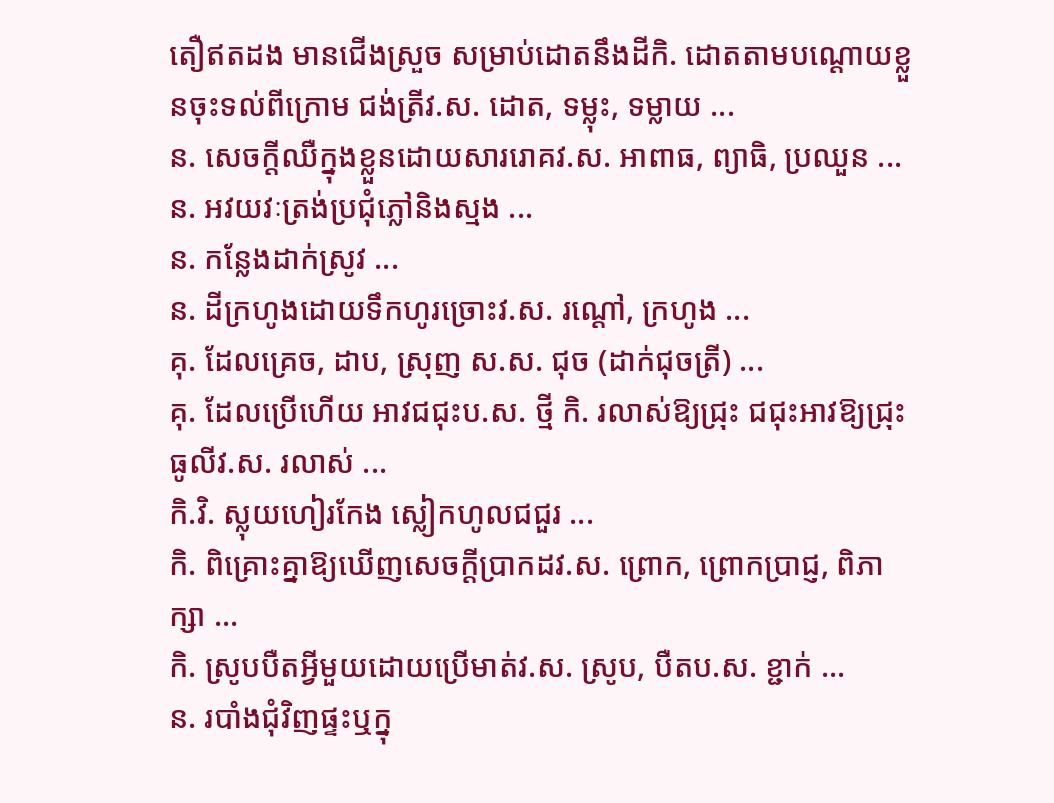តឿឥតដង មានជើងស្រួច សម្រាប់ដោតនឹងដីកិ. ដោតតាមបណ្ដោយខ្លួនចុះទល់ពីក្រោម ជង់ត្រីវ.ស. ដោត, ទម្លុះ, ទម្លាយ ...
ន. សេចក្ដីឈឺក្នុងខ្លួនដោយសាររោគវ.ស. អាពាធ, ព្យាធិ, ប្រឈួន ...
ន. អវយវៈត្រង់ប្រជុំភ្លៅនិងស្មង ...
ន. កន្លែងដាក់ស្រូវ ...
ន. ដីក្រហូងដោយទឹកហូរច្រោះវ.ស. រណ្ដៅ, ក្រហូង ...
គុ. ដែលគ្រេច, ដាប, ស្រុញ ស.ស. ជុច (ដាក់ជុចត្រី) ...
គុ. ដែលប្រើហើយ អាវជជុះប.ស. ថ្មី កិ. រលាស់ឱ្យជ្រុះ ជជុះអាវឱ្យជ្រុះធូលីវ.ស. រលាស់ ...
កិ.វិ. ស្លុយហៀរកែង ស្លៀកហូលជជួរ ...
កិ. ពិគ្រោះគ្នាឱ្យឃើញសេចក្ដីប្រាកដវ.ស. ព្រោក, ព្រោកប្រាជ្ញ, ពិភាក្សា ...
កិ. ស្រូបបឺតអ្វីមួយដោយប្រើមាត់វ.ស. ស្រូប, បឺតប.ស. ខ្ជាក់ ...
ន. របាំងជុំវិញផ្ទះឬក្នុ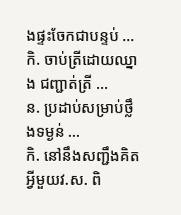ងផ្ទះចែកជាបន្ទប់ ...
កិ. ចាប់ត្រីដោយឈ្នាង ជញ្ជាត់ត្រី ...
ន. ប្រដាប់សម្រាប់ថ្លឹងទម្ងន់ ...
កិ. នៅនឹងសញ្ជឹងគិតអ្វីមួយវ.ស. ពិ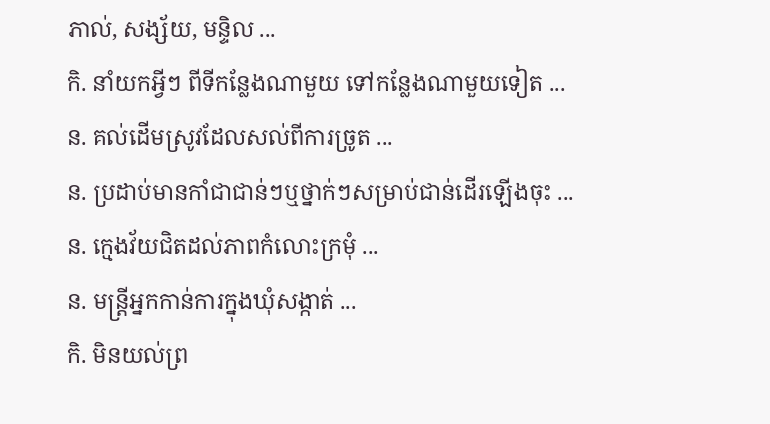ភាល់, សង្ស័យ, មន្ទិល ...
កិ. នាំយកអ្វីៗ ពីទីកន្លែងណាមួយ ទៅកន្លែងណាមួយទៀត ...
ន. គល់ដើមស្រូវដែលសល់ពីការច្រូត ...
ន. ប្រដាប់មានកាំជាជាន់ៗឬថ្នាក់ៗសម្រាប់ជាន់ដើរឡើងចុះ ...
ន. ក្មេងវ័យជិតដល់ភាពកំលោះក្រមុំ ...
ន. មន្ត្រីអ្នកកាន់ការក្នុងឃុំសង្កាត់ ...
កិ. មិនយល់ព្រ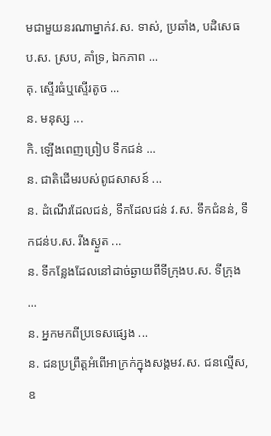មជាមួយនរណាម្នាក់វ.ស. ទាស់, ប្រឆាំង, បដិសេធប.ស. ស្រប, គាំទ្រ, ឯកភាព ...
គុ. ស្ទើរធំឬស្ទើរតូច ...
ន. មនុស្ស ...
កិ. ឡើងពេញព្រៀប ទឹកជន់ ...
ន. ជាតិដើមរបស់ពូជសាសន៍ ...
ន. ដំណើរដែលជន់, ទឹកដែលជន់ វ.ស. ទឹកជំនន់, ទឹកជន់ប.ស. រីងស្ងួត ...
ន. ទីកន្លែងដែលនៅដាច់ឆ្ងាយពីទីក្រុងប.ស. ទីក្រុង ...
ន. អ្នកមកពីប្រទេសផ្សេង ...
ន. ជនប្រព្រឹត្តអំពើអាក្រក់ក្នុងសង្គមវ.ស. ជនល្មើស, ឧ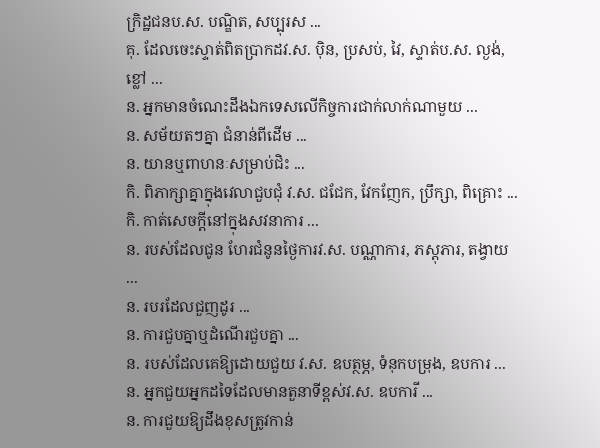ក្រិដ្ឋជនប.ស. បណ្ឌិត, សប្បុរស ...
គុ. ដែលចេះស្ទាត់ពិតប្រាកដវ.ស. ប៉ិន, ប្រសប់, វៃ, ស្ទាត់ប.ស. ល្ងង់, ខ្លៅ ...
ន. អ្នកមានចំណេះដឹងឯកទេសលើកិច្ចការជាក់លាក់ណាមួយ ...
ន. សម័យតៗគ្នា ជំនាន់ពីដើម ...
ន. យានឬពាហនៈសម្រាប់ជិះ ...
កិ. ពិភាក្សាគ្នាក្នុងវេលាជួបជុំ វ.ស. ជជែក, វែកញែក, ប្រឹក្សា, ពិគ្រោះ ...
កិ. កាត់សេចក្ដីនៅក្នុងសវនាការ ...
ន. របស់ដែលជូន ហែរជំនូនថ្ងៃការវ.ស. បណ្ណាការ, ភស្តុភារ, តង្វាយ ...
ន. របរដែលជួញដូរ ...
ន. ការជួបគ្នាឬដំណើរជួបគ្នា ...
ន. របស់ដែលគេឱ្យដោយជួយ វ.ស. ឧបត្ថម្ភ, ទំនុកបម្រុង, ឧបការ ...
ន. អ្នកជួយអ្នកដទៃដែលមានតួនាទីខ្ពស់វ.ស. ឧបការី ...
ន. ការជួយឱ្យដឹងខុសត្រូវកាន់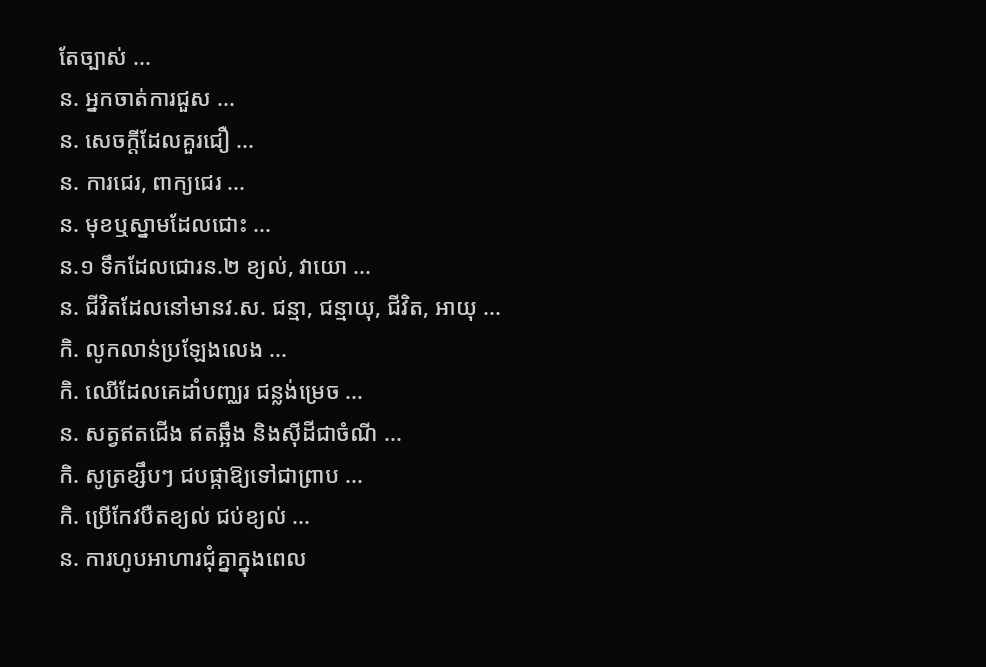តែច្បាស់ ...
ន. អ្នកចាត់ការជួស ...
ន. សេចក្ដីដែលគួរជឿ ...
ន. ការជេរ, ពាក្យជេរ ...
ន. មុខឬស្នាមដែលជោះ ...
ន.១ ទឹកដែលជោរន.២ ខ្យល់, វាយោ ...
ន. ជីវិតដែលនៅមានវ.ស. ជន្មា, ជន្មាយុ, ជីវិត, អាយុ ...
កិ. លូកលាន់ប្រឡែងលេង ...
កិ. ឈើដែលគេដាំបញ្ឈរ ជន្លង់ម្រេច ...
ន. សត្វឥតជើង ឥតឆ្អឹង និងស៊ីដីជាចំណី ...
កិ. សូត្រខ្សឹបៗ ជបផ្កាឱ្យទៅជាព្រាប ...
កិ. ប្រើកែវបឺតខ្យល់ ជប់ខ្យល់ ...
ន. ការហូបអាហារជុំគ្នាក្នុងពេល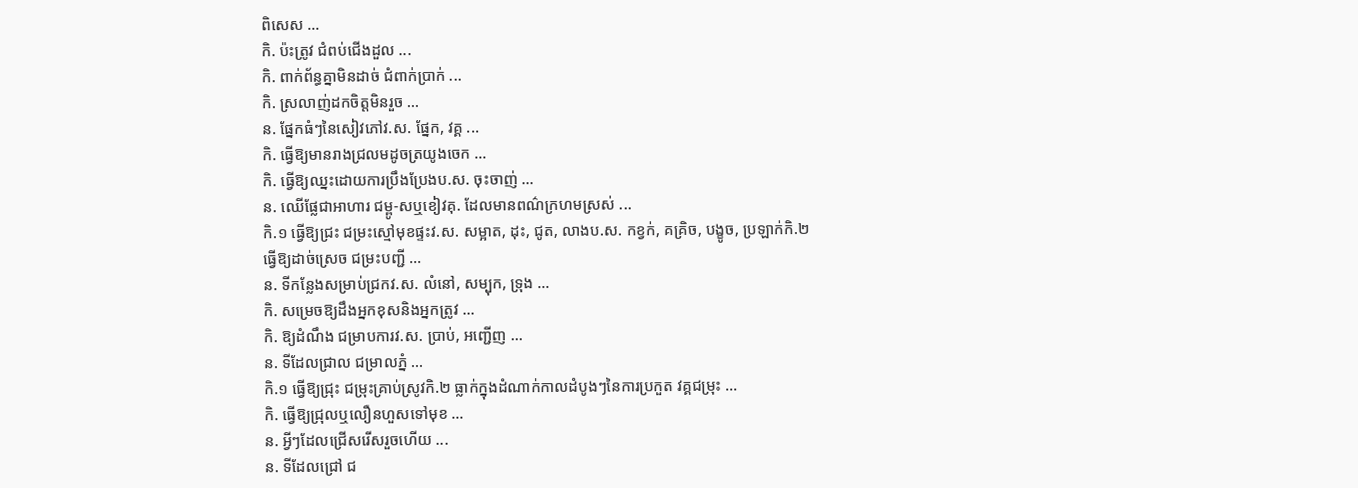ពិសេស ...
កិ. ប៉ះត្រូវ ជំពប់ជើងដួល ...
កិ. ពាក់ព័ន្ធគ្នាមិនដាច់ ជំពាក់ប្រាក់ ...
កិ. ស្រលាញ់ដកចិត្តមិនរួច ...
ន. ផ្នែកធំៗនៃសៀវភៅវ.ស. ផ្នែក, វគ្គ ...
កិ. ធ្វើឱ្យមានរាងជ្រលមដូចត្រយូងចេក ...
កិ. ធ្វើឱ្យឈ្នះដោយការប្រឹងប្រែងប.ស. ចុះចាញ់ ...
ន. ឈើផ្លែជាអាហារ ជម្ពូ-សឬខៀវគុ. ដែលមានពណ៌ក្រហមស្រស់ ...
កិ.១ ធ្វើឱ្យជ្រះ ជម្រះស្មៅមុខផ្ទះវ.ស. សម្អាត, ដុះ, ជូត, លាងប.ស. កខ្វក់, គគ្រិច, បង្ខូច, ប្រឡាក់កិ.២ ធ្វើឱ្យដាច់ស្រេច ជម្រះបញ្ជី ...
ន. ទីកន្លែងសម្រាប់ជ្រកវ.ស. លំនៅ, សម្បុក, ទ្រុង ...
កិ. សម្រេចឱ្យដឹងអ្នកខុសនិងអ្នកត្រូវ ...
កិ. ឱ្យដំណឹង ជម្រាបការវ.ស. ប្រាប់, អញ្ជើញ ...
ន. ទីដែលជ្រាល ជម្រាលភ្នំ ...
កិ.១ ធ្វើឱ្យជ្រុះ ជម្រុះគ្រាប់ស្រូវកិ.២ ធ្លាក់ក្នុងដំណាក់កាលដំបូងៗនៃការប្រកួត វគ្គជម្រុះ ...
កិ. ធ្វើឱ្យជ្រុលឬលឿនហួសទៅមុខ ...
ន. អ្វីៗដែលជ្រើសរើសរួចហើយ ...
ន. ទីដែលជ្រៅ ជ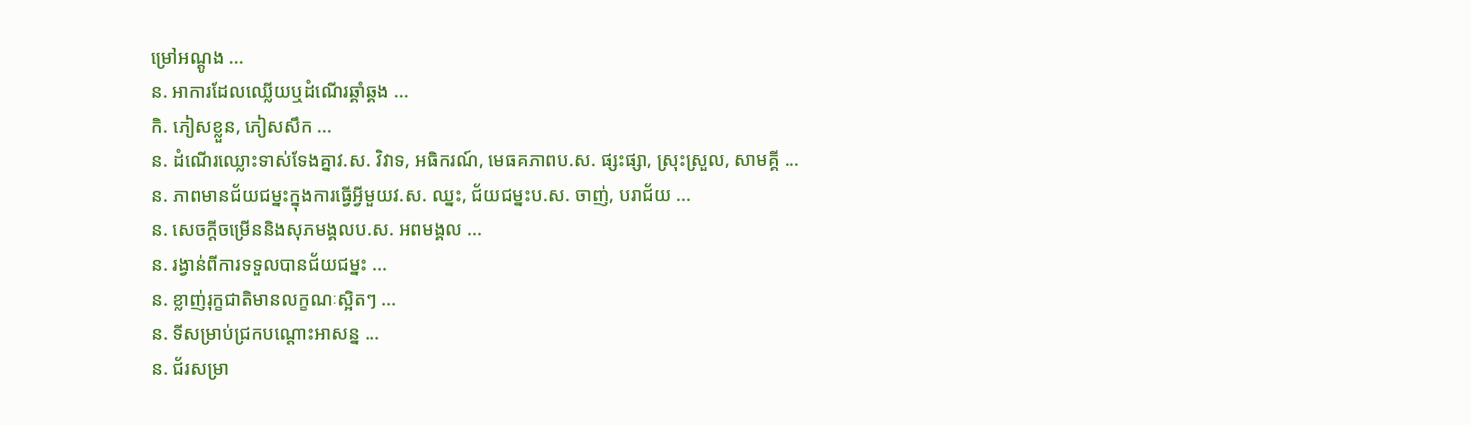ម្រៅអណ្ដូង ...
ន. អាការដែលឈ្លើយឬដំណើរឆ្គាំឆ្គង ...
កិ. ភៀសខ្លួន, ភៀសសឹក ...
ន. ដំណើរឈ្លោះទាស់ទែងគ្នាវ.ស. វិវាទ, អធិករណ៍, មេធគភាពប.ស. ផ្សះផ្សា, ស្រុះស្រួល, សាមគ្គី ...
ន. ភាពមានជ័យជម្នះក្នុងការធ្វើអ្វីមួយវ.ស. ឈ្នះ, ជ័យជម្នះប.ស. ចាញ់, បរាជ័យ ...
ន. សេចក្ដីចម្រើននិងសុភមង្គលប.ស. អពមង្គល ...
ន. រង្វាន់ពីការទទួលបានជ័យជម្នះ ...
ន. ខ្លាញ់រុក្ខជាតិមានលក្ខណៈស្អិតៗ ...
ន. ទីសម្រាប់ជ្រកបណ្ដោះអាសន្ន ...
ន. ជ័រសម្រា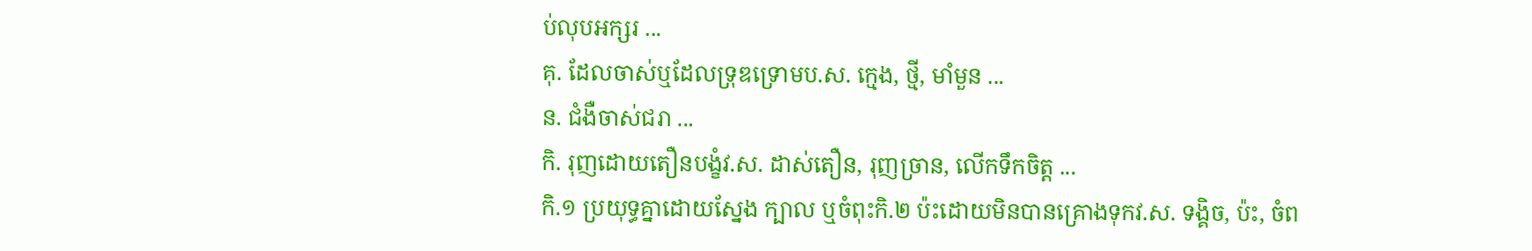ប់លុបអក្សរ ...
គុ. ដែលចាស់ឬដែលទ្រុឌទ្រោមប.ស. ក្មេង, ថ្មី, មាំមួន ...
ន. ជំងឺចាស់ជរា ...
កិ. រុញដោយតឿនបង្ខំវ.ស. ដាស់តឿន, រុញច្រាន, លើកទឹកចិត្ត ...
កិ.១ ប្រយុទ្ធគ្នាដោយស្នែង ក្បាល ឬចំពុះកិ.២ ប៉ះដោយមិនបានគ្រោងទុកវ.ស. ទង្គិច, ប៉ះ, ចំព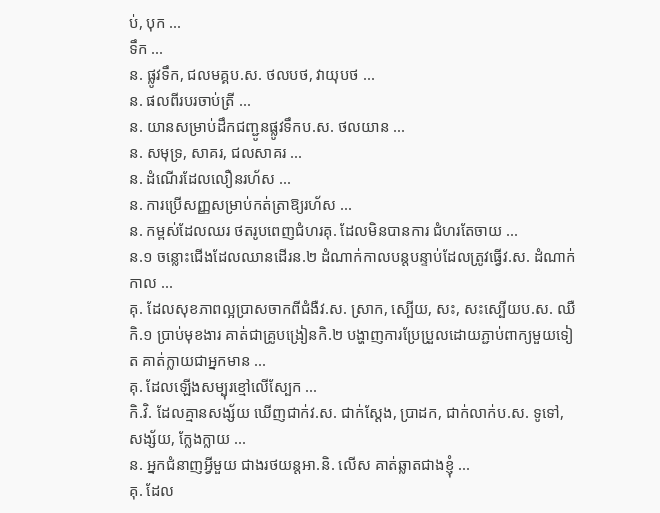ប់, បុក ...
ទឹក ...
ន. ផ្លូវទឹក, ជលមគ្គប.ស. ថលបថ, វាយុបថ ...
ន. ផលពីរបរចាប់ត្រី ...
ន. យានសម្រាប់ដឹកជញ្ជូនផ្លូវទឹកប.ស. ថលយាន ...
ន. សមុទ្រ, សាគរ, ជលសាគរ ...
ន. ដំណើរដែលលឿនរហ័ស ...
ន. ការប្រើសញ្ញសម្រាប់កត់ត្រាឱ្យរហ័ស ...
ន. កម្ពស់ដែលឈរ ថតរូបពេញជំហរគុ. ដែលមិនបានការ ជំហរតែចាយ ...
ន.១ ចន្លោះជើងដែលឈានដើរន.២ ដំណាក់កាលបន្តបន្ទាប់ដែលត្រូវធ្វើវ.ស. ដំណាក់កាល ...
គុ. ដែលសុខភាពល្អប្រាសចាកពីជំងឺវ.ស. ស្រាក, ស្បើយ, សះ, សះស្បើយប.ស. ឈឺកិ.១ ប្រាប់មុខងារ គាត់ជាគ្រូបង្រៀនកិ.២ បង្ហាញការប្រែប្រួលដោយភ្ជាប់ពាក្យមួយទៀត គាត់ក្លាយជាអ្នកមាន ...
គុ. ដែលឡើងសម្បុរខ្មៅលើស្បែក ...
កិ.វិ. ដែលគ្មានសង្ស័យ ឃើញជាក់វ.ស. ជាក់ស្ដែង, ប្រាដក, ជាក់លាក់ប.ស. ទូទៅ, សង្ស័យ, ក្លែងក្លាយ ...
ន. អ្នកជំនាញអ្វីមួយ ជាងរថយន្តអា.និ. លើស គាត់ឆ្លាតជាងខ្ញុំ ...
គុ. ដែល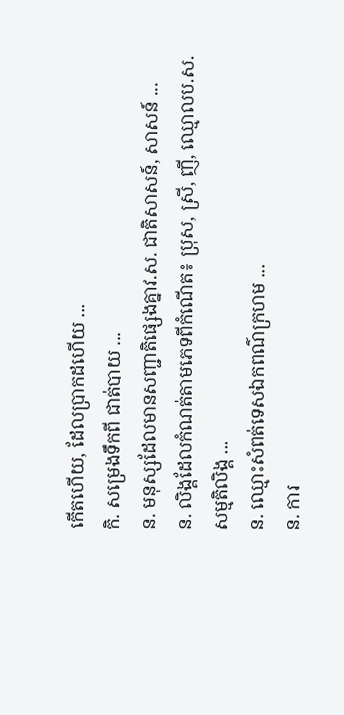កើតហើយ, ដែលប្រាកដហើយ ...
កិ. សម្រេងទឹកពី ជាត់បាយ ...
ន. មនុស្សដែលមានសញ្ជាតិផ្សេងគ្នាវ.ស. ជាតិសាសន៍, សាសន៍ ...
ន. លិង្គដែលកំណត់តាមភេទពីកំណើត៖ ប្រុស, ស្រី, ញី, ឈ្មោលប.ស. សម្មតិលិង្គ ...
ន. ឈ្មោះសំពត់ទេសឯកពណ៌ក្រហម ...
ន. ការ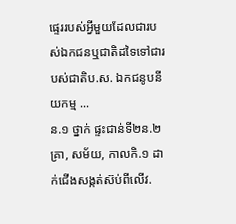ផ្ទេររបស់អ្វីមួយដែលជារបស់ឯកជនឬជាតិដទៃទៅជារបស់ជាតិប.ស. ឯកជនូបនីយកម្ម ...
ន.១ ថ្នាក់ ផ្ទះជាន់ទី២ន.២ គ្រា, សម័យ, កាលកិ.១ ដាក់ជើងសង្កត់ស៊ប់ពីលើវ.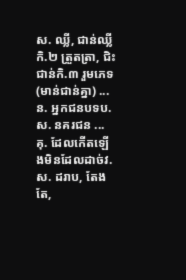ស. ឈ្លី, ជាន់ឈ្លីកិ.២ ត្រួតត្រា, ជិះជាន់កិ.៣ រួមភេទ (មាន់ជាន់គ្នា) ...
ន. អ្នកជនបទប.ស. នគរជន ...
គុ. ដែលកើតឡើងមិនដែលដាច់វ.ស. ដរាប, តែងតែ,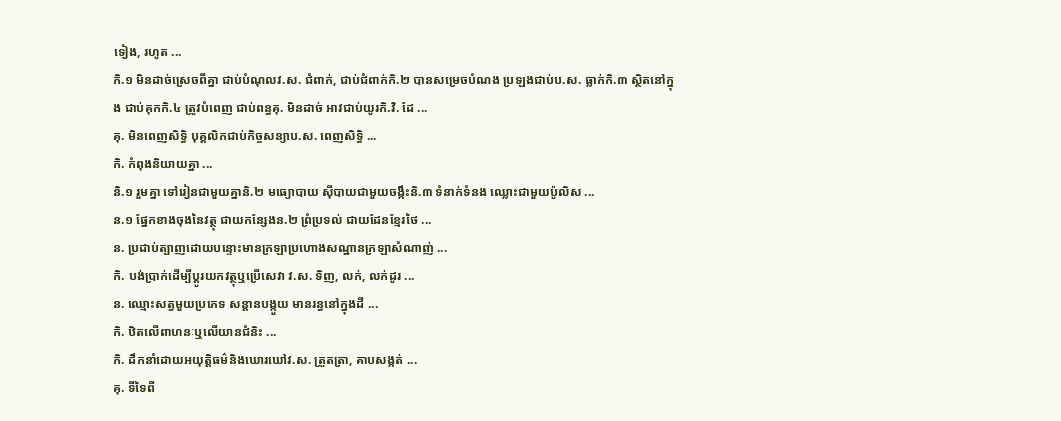ទៀង, រហូត ...
កិ.១ មិនដាច់ស្រេចពីគ្នា ជាប់បំណុលវ.ស. ជំពាក់, ជាប់ជំពាក់កិ.២ បានសម្រេចបំណង ប្រឡងជាប់ប.ស. ធ្លាក់កិ.៣ ស្ថិតនៅក្នុង ជាប់គុកកិ.៤ ត្រូវបំពេញ ជាប់ពន្ធគុ. មិនដាច់ អាវជាប់យូរកិ.វិ. ដែ ...
គុ. មិនពេញសិទ្ធិ បុគ្គលិកជាប់កិច្ចសន្យាប.ស. ពេញសិទ្ធិ ...
កិ. កំពុងនិយាយគ្នា ...
និ.១ រួមគ្នា ទៅរៀនជាមួយគ្នានិ.២ មធ្យោបាយ ស៊ីបាយជាមួយចង្កឹះនិ.៣ ទំនាក់ទំនង ឈ្លោះជាមួយប៉ូលិស ...
ន.១ ផ្នែកខាងចុងនៃវត្ថុ ជាយកន្សែងន.២ ព្រំប្រទល់ ជាយដែនខ្មែរថៃ ...
ន. ប្រដាប់ត្បាញដោយបន្ទោះមានក្រឡាប្រហោងសណ្ឋានក្រឡាសំណាញ់ ...
កិ. បង់ប្រាក់ដើម្បីប្ដូរយកវត្ថុឬប្រើសេវា វ.ស. ទិញ, លក់, លក់ដូរ ...
ន. ឈ្មោះសត្វមួយប្រភេទ សន្ដានបង្កួយ មានរន្ធនៅក្នុងដី ...
កិ. ឋិតលើពាហនៈឬលើយានជំនិះ ...
កិ. ដឹកនាំដោយអយុត្តិធម៌និងឃោរឃៅវ.ស. ត្រួតត្រា, គាបសង្កត់ ...
គុ. ទីទៃពី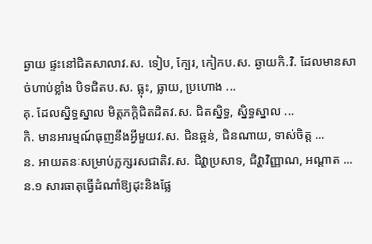ឆ្ងាយ ផ្ទះនៅជិតសាលាវ.ស. ទៀប, ក្បែរ, កៀកប.ស. ឆ្ងាយកិ.វិ. ដែលមានសាច់ហាប់ខ្លាំង បិទជិតប.ស. ធ្លុះ, ធ្លាយ, ប្រហោង ...
គុ. ដែលស្និទ្ធស្នាល មិត្តភក្ដិជិតដិតវ.ស. ជិតស្និទ្ធ, ស្និទ្ធស្នាល ...
កិ. មានអារម្មណ៍ធុញនឹងអ្វីមួយវ.ស. ជិនឆ្អន់, ជិនណាយ, ទាស់ចិត្ត ...
ន. អាយតនៈសម្រាប់ភ្លក្សរសជាតិវ.ស. ជិវ្ហាប្រសាទ, ជិវ្ហាវិញ្ញាណ, អណ្ដាត ...
ន.១ សារធាតុធ្វើដំណាំឱ្យដុះនិងផ្លែ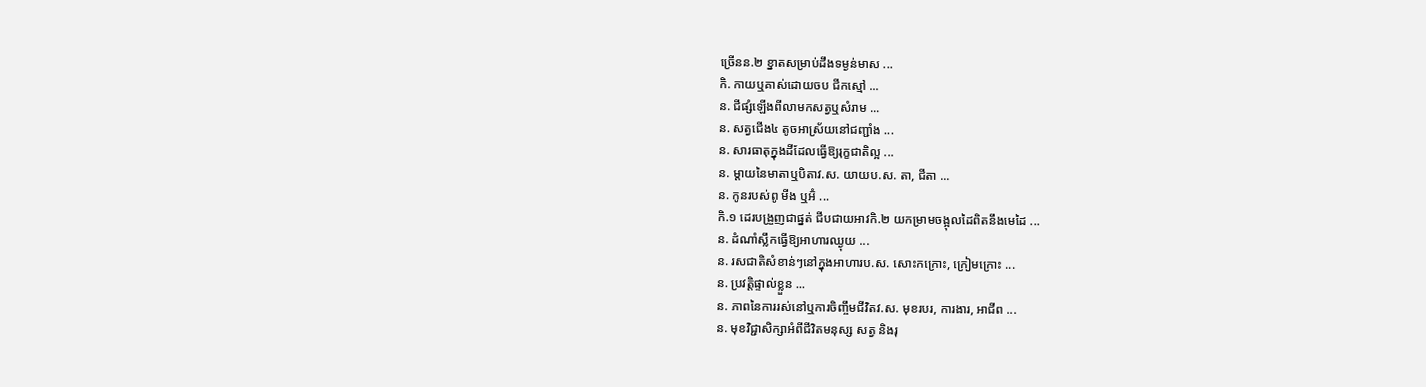ច្រើនន.២ ខ្នាតសម្រាប់ដឹងទម្ងន់មាស ...
កិ. កាយឬគាស់ដោយចប ជីកស្មៅ ...
ន. ជីផ្សំឡើងពីលាមកសត្វឬសំរាម ...
ន. សត្វជើង៤ តូចអាស្រ័យនៅជញ្ជាំង ...
ន. សារធាតុក្នុងដីដែលធ្វើឱ្យរុក្ខជាតិល្អ ...
ន. ម្ដាយនៃមាតាឬបិតាវ.ស. យាយប.ស. តា, ជីតា ...
ន. កូនរបស់ពូ មីង ឬអ៊ំ ...
កិ.១ ដេរបង្រួញជាផ្នត់ ជីបជាយអាវកិ.២ យកម្រាមចង្អុលដៃពិតនឹងមេដៃ ...
ន. ដំណាំស្លឹកធ្វើឱ្យអាហារឈ្ងុយ ...
ន. រសជាតិសំខាន់ៗនៅក្នុងអាហារប.ស. សោះកក្រោះ, ក្រៀមក្រោះ ...
ន. ប្រវត្តិផ្ទាល់ខ្លួន ...
ន. ភាពនៃការរស់នៅឬការចិញ្ចឹមជីវិតវ.ស. មុខរបរ, ការងារ, អាជីព ...
ន. មុខវិជ្ជាសិក្សាអំពីជីវិតមនុស្ស សត្វ និងរុ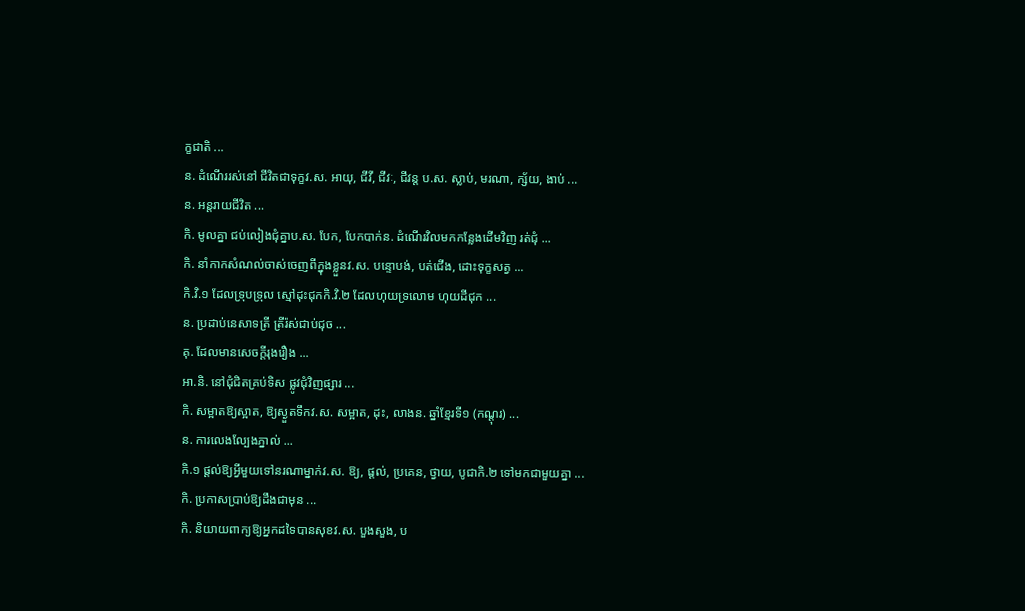ក្ខជាតិ ...
ន. ដំណើររស់នៅ ជីវិតជាទុក្ខវ.ស. អាយុ, ជីវី, ជីវៈ, ជីវន្ត ប.ស. ស្លាប់, មរណា, ក្ស័យ, ងាប់ ...
ន. អន្តរាយជីវិត ...
កិ. មូលគ្នា ជប់លៀងជុំគ្នាប.ស. បែក, បែកបាក់ន. ដំណើរវិលមកកន្លែងដើមវិញ រត់ជុំ ...
កិ. នាំកាកសំណល់ចាស់ចេញពីក្នុងខ្លួនវ.ស. បន្ទោបង់, បត់ជើង, ដោះទុក្ខសត្វ ...
កិ.វិ.១ ដែលទ្រុបទ្រុល ស្មៅដុះជុកកិ.វិ.២ ដែលហុយទ្រលោម ហុយដីជុក ...
ន. ប្រដាប់នេសាទត្រី ត្រីរ៉ស់ជាប់ជុច ...
គុ. ដែលមានសេចក្ដីរុងរឿង ...
អា.និ. នៅជុំជិតគ្រប់ទិស ផ្លូវជុំវិញផ្សារ ...
កិ. សម្អាតឱ្យស្អាត, ឱ្យស្ងួតទឹកវ.ស. សម្អាត, ដុះ, លាងន. ឆ្នាំខ្មែរទី១ (កណ្ដុរ) ...
ន. ការលេងល្បែងភ្នាល់ ...
កិ.១ ផ្ដល់ឱ្យអ្វីមួយទៅនរណាម្នាក់វ.ស. ឱ្យ, ផ្ដល់, ប្រគេន, ថ្វាយ, បូជាកិ.២ ទៅមកជាមួយគ្នា ...
កិ. ប្រកាសប្រាប់ឱ្យដឹងជាមុន ...
កិ. និយាយពាក្យឱ្យអ្នកដទៃបានសុខវ.ស. បួងសួង, ប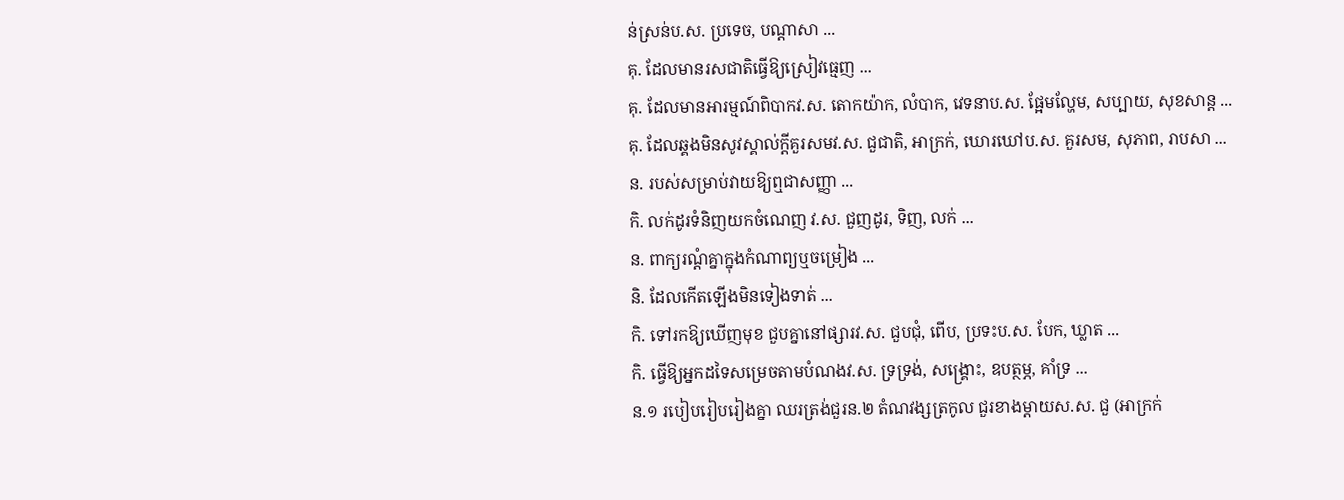ន់ស្រន់ប.ស. ប្រទេច, បណ្ដាសា ...
គុ. ដែលមានរសជាតិធ្វើឱ្យស្រៀវធ្មេញ ...
គុ. ដែលមានអារម្មណ៍ពិបាកវ.ស. តោកយ៉ាក, លំបាក, វេទនាប.ស. ផ្អែមល្ហែម, សប្បាយ, សុខសាន្ត ...
គុ. ដែលឆ្គងមិនសូវស្គាល់ក្ដីគួរសមវ.ស. ជួជាតិ, អាក្រក់, ឃោរឃៅប.ស. គួរសម, សុភាព, រាបសា ...
ន. របស់សម្រាប់វាយឱ្យឮជាសញ្ញា ...
កិ. លក់ដូរទំនិញយកចំណេញ វ.ស. ជួញដូរ, ទិញ, លក់ ...
ន. ពាក្យរណ្ដំគ្នាក្នុងកំណាព្យឬចម្រៀង ...
និ. ដែលកើតឡើងមិនទៀងទាត់ ...
កិ. ទៅរកឱ្យឃើញមុខ ជួបគ្នានៅផ្សារវ.ស. ជួបជុំ, ពើប, ប្រទះប.ស. បែក, ឃ្លាត ...
កិ. ធ្វើឱ្យអ្នកដទៃសម្រេចតាមបំណងវ.ស. ទ្រទ្រង់, សង្គ្រោះ, ឧបត្ថម្ភ, គាំទ្រ ...
ន.១ របៀបរៀបរៀងគ្នា ឈរត្រង់ជួរន.២ តំណវង្សត្រកូល ជួរខាងម្ដាយស.ស. ជួ (អាក្រក់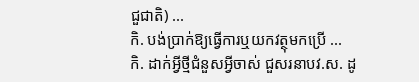ជួជាតិ) ...
កិ. បង់ប្រាក់ឱ្យធ្វើការឬយកវត្ថុមកប្រើ ...
កិ. ដាក់អ្វីថ្មីជំនួសអ្វីចាស់ ជួសរនាបវ.ស. ដូ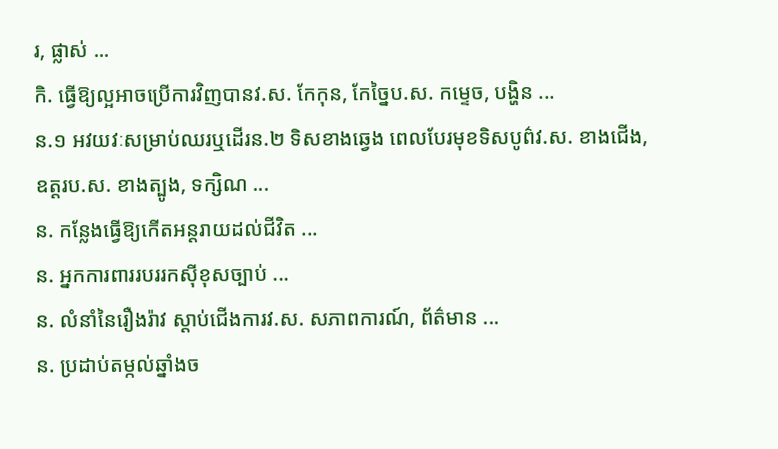រ, ផ្លាស់ ...
កិ. ធ្វើឱ្យល្អអាចប្រើការវិញបានវ.ស. កែកុន, កែច្នៃប.ស. កម្ទេច, បង្ហិន ...
ន.១ អវយវៈសម្រាប់ឈរឬដើរន.២ ទិសខាងឆ្វេង ពេលបែរមុខទិសបូព៌វ.ស. ខាងជើង, ឧត្តរប.ស. ខាងត្បូង, ទក្សិណ ...
ន. កន្លែងធ្វើឱ្យកើតអន្តរាយដល់ជីវិត ...
ន. អ្នកការពាររបររកស៊ីខុសច្បាប់ ...
ន. លំនាំនៃរឿងរ៉ាវ ស្ដាប់ជើងការវ.ស. សភាពការណ៍, ព័ត៌មាន ...
ន. ប្រដាប់តម្កល់ឆ្នាំងច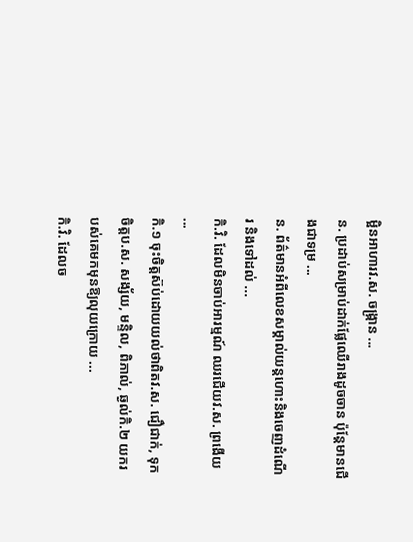ម្អិនអាហារវ.ស. ចង្ក្រាន ...
ន. ប្រដាប់សម្រាប់ដាក់ផ្លែឈើរាងដូចចាន ប៉ុន្តែមានជើងជាទម្រ ...
ន. ព័ត៌មានអំពីលេខសម្គាល់យន្តហោះនិងចេញដំណើរ និងទៅដល់ ...
កិ.វិ. ដែលមិនចាប់អារម្មណ៍ ឈរជើយវ.ស. ព្រងើយ ...
កិ.១ ចុះចិត្តស៊ប់ដោយយល់ថាពិតវ.ស. ជឿជាក់, ទុកចិត្តប.ស. សង្ស័យ, មន្ទិល, ពិភាល់, ឆ្ងល់កិ.២ យករបស់គេមកមុនឱ្យលុយក្រោយ ...
កិ.វិ. ដែលច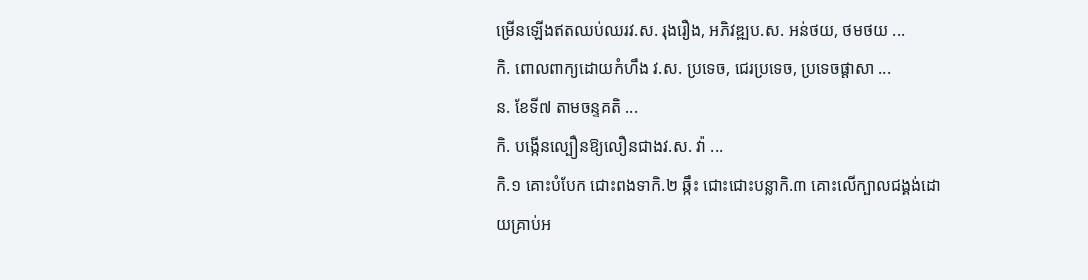ម្រើនឡើងឥតឈប់ឈរវ.ស. រុងរឿង, អភិវឌ្ឍប.ស. អន់ថយ, ថមថយ ...
កិ. ពោលពាក្យដោយកំហឹង វ.ស. ប្រទេច, ជេរប្រទេច, ប្រទេចផ្ដាសា ...
ន. ខែទី៧ តាមចន្ទគតិ ...
កិ. បង្កើនល្បឿនឱ្យលឿនជាងវ.ស. វ៉ា ...
កិ.១ គោះបំបែក ជោះពងទាកិ.២ ឆ្កឹះ ជោះជោះបន្លាកិ.៣ គោះលើក្បាលជង្គង់ដោយគ្រាប់អ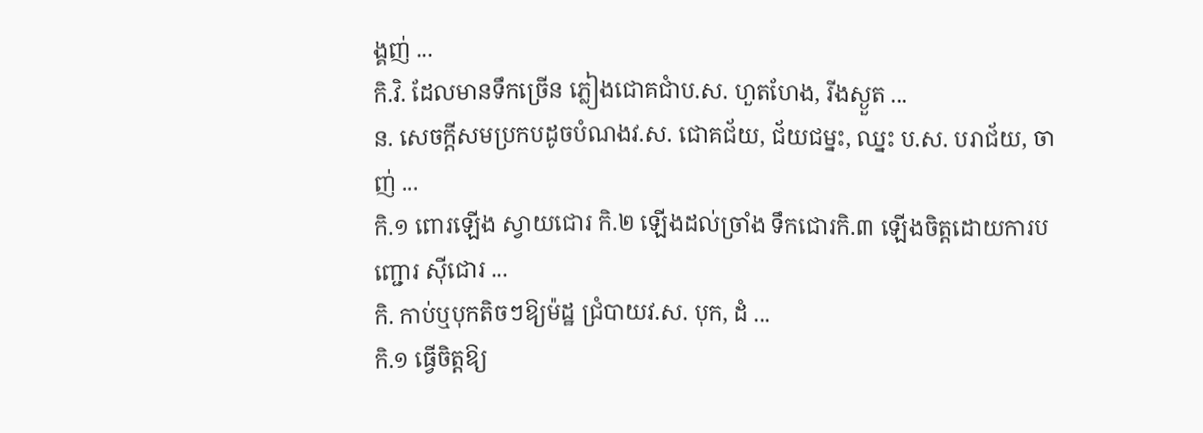ង្គញ់ ...
កិ.វិ. ដែលមានទឹកច្រើន ភ្លៀងជោគជាំប.ស. ហួតហែង, រីងស្ងួត ...
ន. សេចក្ដីសមប្រកបដូចបំណងវ.ស. ជោគជ័យ, ជ័យជម្នះ, ឈ្នះ ប.ស. បរាជ័យ, ចាញ់ ...
កិ.១ ពោរឡើង ស្វាយជោរ កិ.២ ឡើងដល់ច្រាំង ទឹកជោរកិ.៣ ឡើងចិត្តដោយការបញ្ជោរ ស៊ីជោរ ...
កិ. កាប់ឬបុកតិចៗឱ្យម៉ដ្ឋ ជ្រំបាយវ.ស. បុក, ដំ ...
កិ.១ ធ្វើចិត្តឱ្យ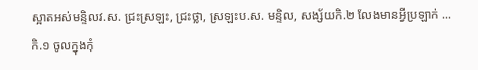ស្អាតអស់មន្ទិលវ.ស. ជ្រះស្រឡះ, ជ្រះថ្លា, ស្រឡះប.ស. មន្ទិល, សង្ស័យកិ.២ លែងមានអ្វីប្រឡាក់ ...
កិ.១ ចូលក្នុងកុំ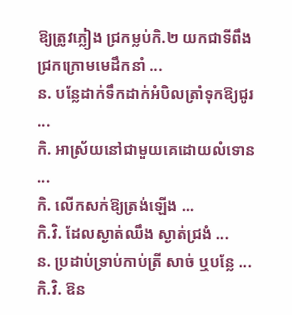ឱ្យត្រូវភ្លៀង ជ្រកម្លប់កិ.២ យកជាទីពឹង ជ្រកក្រោមមេដឹកនាំ ...
ន. បន្លែដាក់ទឹកដាក់អំបិលត្រាំទុកឱ្យជូរ ...
កិ. អាស្រ័យនៅជាមួយគេដោយលំទោន ...
កិ. លើកសក់ឱ្យត្រង់ឡើង ...
កិ.វិ. ដែលស្ងាត់ឈឹង ស្ងាត់ជ្រងំ ...
ន. ប្រដាប់ទ្រាប់កាប់ត្រី សាច់ ឬបន្លែ ...
កិ.វិ. ឱន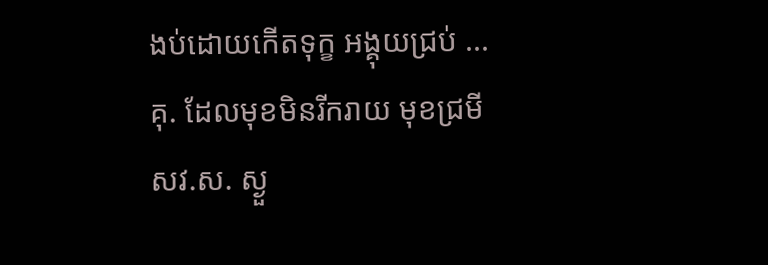ងប់ដោយកើតទុក្ខ អង្គុយជ្រប់ ...
គុ. ដែលមុខមិនរីករាយ មុខជ្រមីសវ.ស. ស្ងួ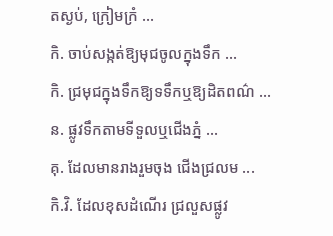តស្ងប់, ក្រៀមក្រំ ...
កិ. ចាប់សង្កត់ឱ្យមុជចូលក្នុងទឹក ...
កិ. ជ្រមុជក្នុងទឹកឱ្យទទឹកឬឱ្យដិតពណ៌ ...
ន. ផ្លូវទឹកតាមទីទួលឬជើងភ្នំ ...
គុ. ដែលមានរាងរួមចុង ជើងជ្រលម ...
កិ.វិ. ដែលខុសដំណើរ ជ្រលួសផ្លូវ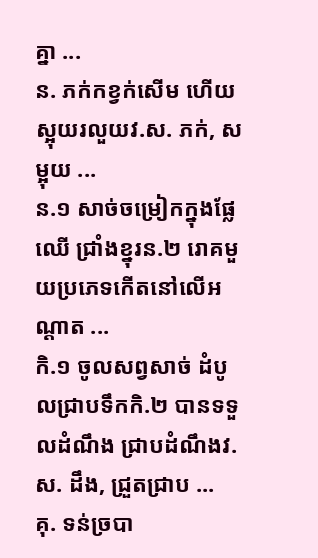គ្នា ...
ន. ភក់កខ្វក់សើម ហើយស្អុយរលួយវ.ស. ភក់, សម្អុយ ...
ន.១ សាច់ចម្រៀកក្នុងផ្លែឈើ ជ្រាំងខ្នុរន.២ រោគមួយប្រភេទកើតនៅលើអណ្ដាត ...
កិ.១ ចូលសព្វសាច់ ដំបូលជ្រាបទឹកកិ.២ បានទទួលដំណឹង ជ្រាបដំណឹងវ.ស. ដឹង, ជ្រួតជ្រាប ...
គុ. ទន់ច្របា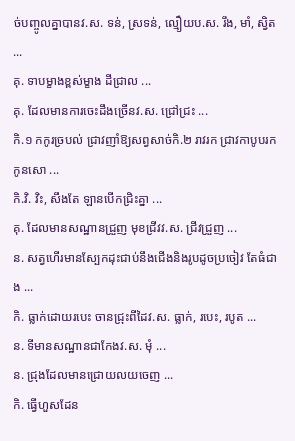ច់បញ្ចូលគ្នាបានវ.ស. ទន់, ស្រទន់, ល្មឿយប.ស. រឹង, មាំ, ស្វិត ...
គុ. ទាបម្ខាងខ្ពស់ម្ខាង ដីជ្រាល ...
គុ. ដែលមានការចេះដឹងច្រើនវ.ស. ជ្រៅជ្រះ ...
កិ.១ កកូរច្របល់ ជ្រាវញាំឱ្យសព្វសាច់កិ.២ រាវរក ជ្រាវកាបូបរកកូនសោ ...
កិ.វិ. វិះ, សឹងតែ ឡានបើកជ្រិះគ្នា ...
គុ. ដែលមានសណ្ឋានជ្រួញ មុខជ្រីវវ.ស. ជ្រីវជ្រួញ ...
ន. សត្វហើរមានស្បែកដុះជាប់នឹងជើងនិងរូបដូចប្រចៀវ តែធំជាង ...
កិ. ធ្លាក់ដោយរបេះ ចានជ្រុះពីដៃវ.ស. ធ្លាក់, របេះ, របូត ...
ន. ទីមានសណ្ឋានជាកែងវ.ស. មុំ ...
ន. ជ្រុងដែលមានជ្រោយលយចេញ ...
កិ. ធ្វើហួសដែន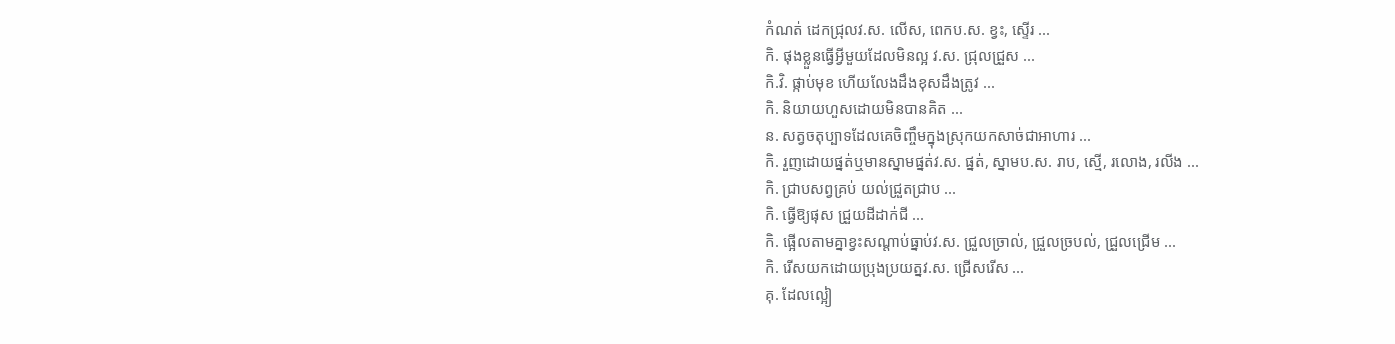កំណត់ ដេកជ្រុលវ.ស. លើស, ពេកប.ស. ខ្វះ, ស្ទើរ ...
កិ. ផុងខ្លួនធ្វើអ្វីមួយដែលមិនល្អ វ.ស. ជ្រុលជ្រួស ...
កិ.វិ. ផ្កាប់មុខ ហើយលែងដឹងខុសដឹងត្រូវ ...
កិ. និយាយហួសដោយមិនបានគិត ...
ន. សត្វចតុប្បាទដែលគេចិញ្ចឹមក្នុងស្រុកយកសាច់ជាអាហារ ...
កិ. រួញដោយផ្នត់ឬមានស្នាមផ្នត់វ.ស. ផ្នត់, ស្នាមប.ស. រាប, ស្មើ, រលោង, រលីង ...
កិ. ជ្រាបសព្វគ្រប់ យល់ជ្រួតជ្រាប ...
កិ. ធ្វើឱ្យផុស ជ្រួយដីដាក់ជី ...
កិ. ផ្អើលតាមគ្នាខ្វះសណ្ដាប់ធ្នាប់វ.ស. ជ្រួលច្រាល់, ជ្រួលច្របល់, ជ្រួលជ្រើម ...
កិ. រើសយកដោយប្រុងប្រយត្នវ.ស. ជ្រើសរើស ...
គុ. ដែលល្អៀ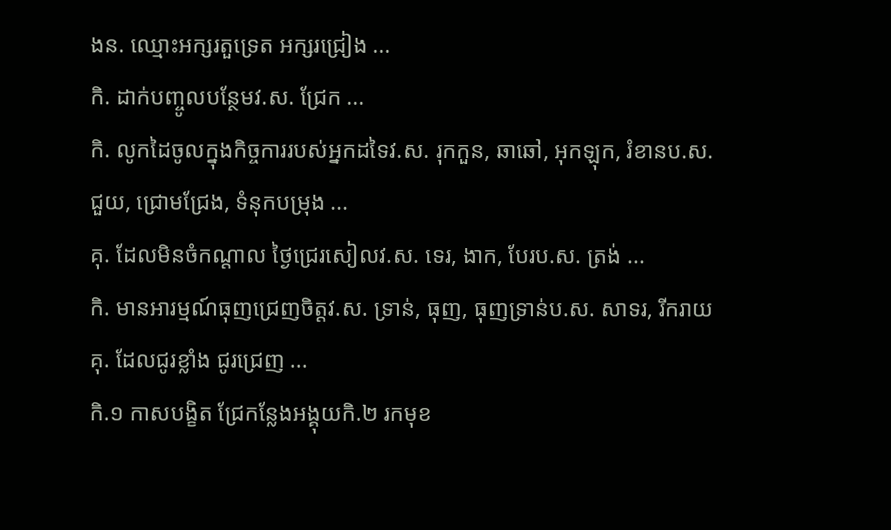ងន. ឈ្មោះអក្សរតួទ្រេត អក្សរជ្រៀង ...
កិ. ដាក់បញ្ចូលបន្ថែមវ.ស. ជ្រែក ...
កិ. លូកដៃចូលក្នុងកិច្ចការរបស់អ្នកដទៃវ.ស. រុកកួន, ឆាឆៅ, អុកឡុក, រំខានប.ស. ជួយ, ជ្រោមជ្រែង, ទំនុកបម្រុង ...
គុ. ដែលមិនចំកណ្ដាល ថ្ងៃជ្រេរសៀលវ.ស. ទេរ, ងាក, បែរប.ស. ត្រង់ ...
កិ. មានអារម្មណ៍ធុញជ្រេញចិត្តវ.ស. ទ្រាន់, ធុញ, ធុញទ្រាន់ប.ស. សាទរ, រីករាយគុ. ដែលជូរខ្លាំង ជូរជ្រេញ ...
កិ.១ កាសបង្ខិត ជ្រែកន្លែងអង្គុយកិ.២ រកមុខ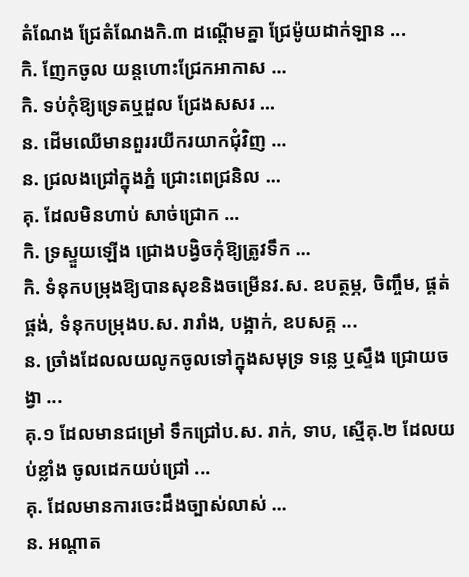តំណែង ជ្រែតំណែងកិ.៣ ដណ្ដើមគ្នា ជ្រែម៉ូយដាក់ឡាន ...
កិ. ញែកចូល យន្តហោះជ្រែកអាកាស ...
កិ. ទប់កុំឱ្យទ្រេតឬដួល ជ្រែងសសរ ...
ន. ដើមឈើមានពួររយីករយាកជុំវិញ ...
ន. ជ្រលងជ្រៅក្នុងភ្នំ ជ្រោះពេជ្រនិល ...
គុ. ដែលមិនហាប់ សាច់ជ្រោក ...
កិ. ទ្រស្ទួយឡើង ជ្រោងបង្វិចកុំឱ្យត្រូវទឹក ...
កិ. ទំនុកបម្រុងឱ្យបានសុខនិងចម្រើនវ.ស. ឧបត្ថម្ភ, ចិញ្ចឹម, ផ្គត់ផ្គង់, ទំនុកបម្រុងប.ស. រារាំង, បង្អាក់, ឧបសគ្គ ...
ន. ច្រាំងដែលលយលូកចូលទៅក្នុងសមុទ្រ ទន្លេ ឬស្ទឹង ជ្រោយចង្វា ...
គុ.១ ដែលមានជម្រៅ ទឹកជ្រៅប.ស. រាក់, ទាប, ស្មើគុ.២ ដែលយប់ខ្លាំង ចូលដេកយប់ជ្រៅ ...
គុ. ដែលមានការចេះដឹងច្បាស់លាស់ ...
ន. អណ្ដាត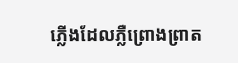ភ្លើងដែលភ្លឺព្រោងព្រាត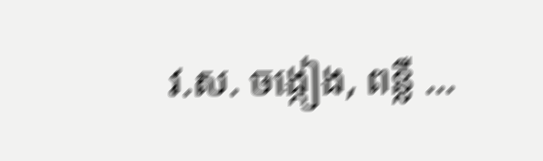វ.ស. ចង្កៀង, ពន្លឺ ...